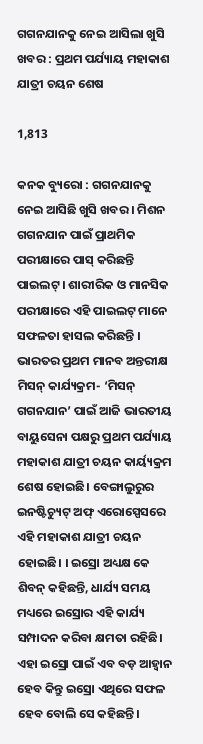ଗଗନଯାନକୁ ନେଇ ଆସିଲା ଖୁସି ଖବର : ପ୍ରଥମ ପର୍ଯ୍ୟାୟ ମହାକାଶ ଯାତ୍ରୀ ଚୟନ ଶେଷ

1,813

କନକ ବ୍ୟୁରୋ : ଗଗନଯାନକୁ ନେଇ ଆସିଛି ଖୁସି ଖବର । ମିଶନ ଗଗନଯାନ ପାଇଁ ପ୍ରାଥମିକ ପରୀକ୍ଷାରେ ପାସ୍ କରିଛନ୍ତି ପାଇଲଟ୍ । ଶାରୀରିକ ଓ ମାନସିକ ପରୀକ୍ଷାରେ ଏହି ପାଇଲଟ୍ ମାନେ ସଫଳତା ହାସଲ କରିଛନ୍ତି । ଭାରତର ପ୍ରଥମ ମାନବ ଅନ୍ତରୀକ୍ଷ ମିସନ୍ କାର୍ଯ୍ୟକ୍ରମ- ‘ମିସନ୍ ଗଗନଯାନ’ ପାଇଁ ଆଜି ଭାରତୀୟ ବାୟୁସେନା ପକ୍ଷରୁ ପ୍ରଥମ ପର୍ଯ୍ୟାୟ ମହାକାଶ ଯାତ୍ରୀ ଚୟନ କାର୍ୟ୍ୟକ୍ରମ ଶେଷ ହୋଇଛି। ବେଙ୍ଗାଲୁରୁର ଇନଷ୍ଟିଚ୍ୟୁଟ୍‌ ଅଫ୍ ଏରୋସ୍ପେସରେ ଏହି ମହାକାଶ ଯାତ୍ରୀ ଚୟନ ହୋଇଛି। । ଇସ୍ରୋ ଅଧ୍ୟକ୍ଷ କେ ଶିବନ୍ କହିଛନ୍ତି, ଧାର୍ଯ୍ୟ ସମୟ ମଧ୍ୟରେ ଇସ୍ରୋର ଏହି କାର୍ଯ୍ୟ ସମ୍ପାଦନ କରିବା କ୍ଷମତା ରହିଛି। ଏହା ଇସ୍ରୋ ପାଇଁ ଏବ ବଡ଼ ଆହ୍ବାନ ହେବ କିନ୍ତୁ ଇସ୍ରୋ ଏଥିରେ ସଫଳ ହେବ ବୋଲି ସେ କହିଛନ୍ତି।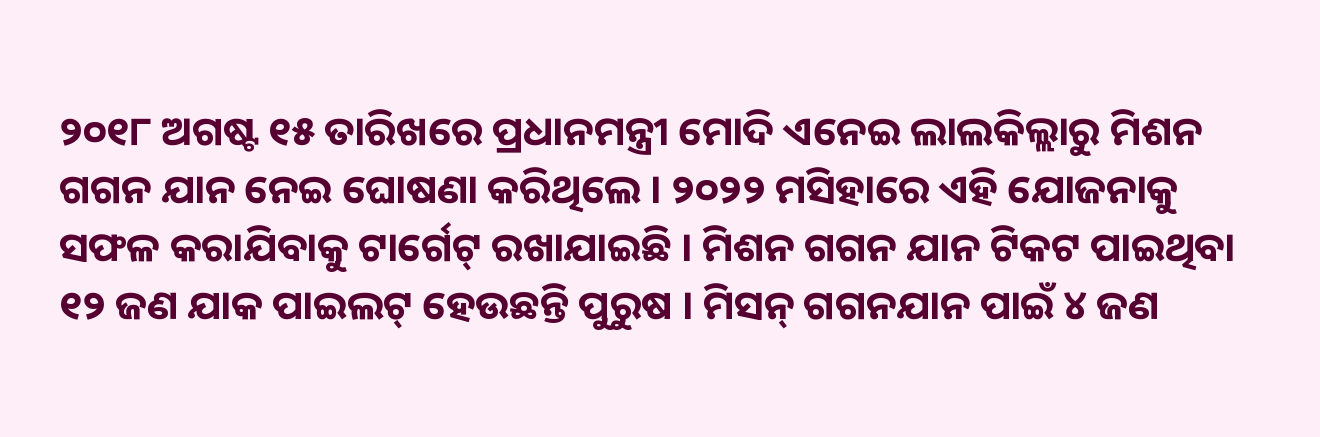୨୦୧୮ ଅଗଷ୍ଟ ୧୫ ତାରିଖରେ ପ୍ରଧାନମନ୍ତ୍ରୀ ମୋଦି ଏନେଇ ଲାଲକିଲ୍ଲାରୁ ମିଶନ ଗଗନ ଯାନ ନେଇ ଘୋଷଣା କରିଥିଲେ । ୨୦୨୨ ମସିହାରେ ଏହି ଯୋଜନାକୁ ସଫଳ କରାଯିବାକୁ ଟାର୍ଗେଟ୍ ରଖାଯାଇଛି । ମିଶନ ଗଗନ ଯାନ ଟିକଟ ପାଇଥିବା ୧୨ ଜଣ ଯାକ ପାଇଲଟ୍ ହେଉଛନ୍ତି ପୁରୁଷ । ମିସନ୍ ଗଗନଯାନ ପାଇଁ ୪ ଜଣ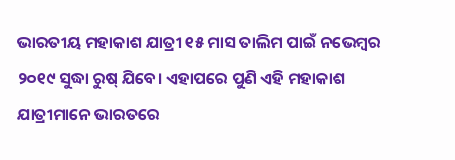ଭାରତୀୟ ମହାକାଶ ଯାତ୍ରୀ ୧୫ ମାସ ତାଲିମ ପାଇଁ ନଭେମ୍ବର ୨୦୧୯ ସୁଦ୍ଧା ରୁଷ୍ ଯିବେ। ଏହାପରେ ପୁଣି ଏହି ମହାକାଶ ଯାତ୍ରୀମାନେ ଭାରତରେ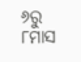୬ରୁ ୮ମାସ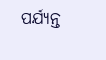ପର୍ଯ୍ୟନ୍ତ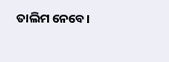ତାଲିମ ନେବେ।